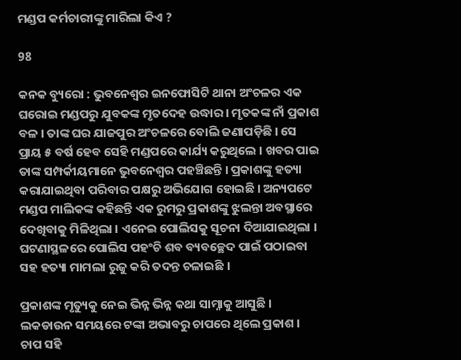ମଣ୍ଡପ କର୍ମଚାରୀଙ୍କୁ ମାରିଲା କିଏ ?

98

କନକ ବ୍ୟୁରୋ : ଭୁବନେଶ୍ୱର ଇନଫୋସିଟି ଥାନା ଅଂଚଳର ଏକ ଘରୋଇ ମଣ୍ଡପରୁ ଯୁବକଙ୍କ ମୃତଦେହ ଉଦ୍ଧାର । ମୃତକଙ୍କ ନାଁ ପ୍ରକାଶ ବଳ । ତାଙ୍କ ଘର ଯାଜପୁର ଅଂଚଳରେ ବୋଲି ଜଣାପଡ଼ିଛି । ସେ ପ୍ରାୟ ୫ ବର୍ଷ ହେବ ସେହି ମଣ୍ଡପରେ କାର୍ଯ୍ୟ କରୁଥିଲେ । ଖବର ପାଇ ତାଙ୍କ ସମ୍ପର୍କୀୟମାନେ ଭୁବନେଶ୍ୱର ପହଞ୍ଚିଛନ୍ତି । ପ୍ରକାଶଙ୍କୁ ହତ୍ୟା କରାଯାଇଥିବା ପରିବାର ପକ୍ଷରୁ ଅଭିଯୋଗ ହୋଇଛି । ଅନ୍ୟପଟେ ମଣ୍ଡପ ମାଲିକଙ୍କ କହିଛନ୍ତି ଏକ ରୁମରୁ ପ୍ରକାଶଙ୍କୁ ଝୁଲନ୍ତା ଅବସ୍ଥାରେ ଦେଖିବାକୁ ମିଳିଥିଲା । ଏନେଇ ପୋଲିସକୁ ସୂଚନା ଦିଆଯାଇଥିଲା । ଘଟଣାସ୍ଥଳରେ ପୋଲିସ ପହଂଚି ଶବ ବ୍ୟବଚ୍ଛେଦ ପାଇଁ ପଠାଇବା ସହ ହତ୍ୟା ମାମଲା ରୁଜୁ କରି ତଦନ୍ତ ଚଳାଇଛି ।

ପ୍ରକାଶଙ୍କ ମୃତ୍ୟୁକୁ ନେଇ ଭିନ୍ନ ଭିନ୍ନ କଥା ସାମ୍ନାକୁ ଆସୁଛି । ଲକଡାଉନ ସମୟରେ ଟଙ୍କା ଅଭାବରୁ ଚାପରେ ଥିଲେ ପ୍ରକାଶ । ଚାପ ସହି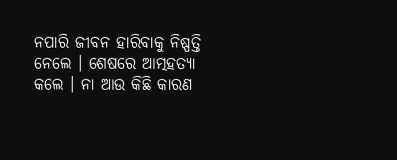ନପାରି ଜୀବନ ହାରିବାକୁ ନିଷ୍ପତ୍ତି ନେଲେ । ଶେଷରେ ଆତ୍ମହତ୍ୟା କଲେ । ନା ଆଉ କିଛି କାରଣ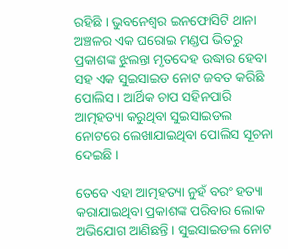ରହିଛି । ଭୁବନେଶ୍ୱର ଇନଫୋସିଟି ଥାନା ଅଞ୍ଚଳର ଏକ ଘରୋଇ ମଣ୍ଡପ ଭିତରୁ ପ୍ରକାଶଙ୍କ ଝୁଲନ୍ତା ମୃତଦେହ ଉଦ୍ଧାର ହେବା ସହ ଏକ ସୁଇସାଇଡ ନୋଟ ଜବତ କରିଛି ପୋଲିସ । ଆର୍ଥିକ ଚାପ ସହିନପାରି ଆତ୍ମହତ୍ୟା କରୁଥିବା ସୁଇସାଇଡଲ ନୋଟରେ ଲେଖାଯାଇଥିବା ପୋଲିସ ସୂଚନା ଦେଇଛି ।

ତେବେ ଏହା ଆତ୍ମହତ୍ୟା ନୁହଁ ବରଂ ହତ୍ୟା କରାଯାଇଥିବା ପ୍ରକାଶଙ୍କ ପରିବାର ଲୋକ ଅଭିଯୋଗ ଆଣିଛନ୍ତି । ସୁଇସାଇଡଲ ନୋଟ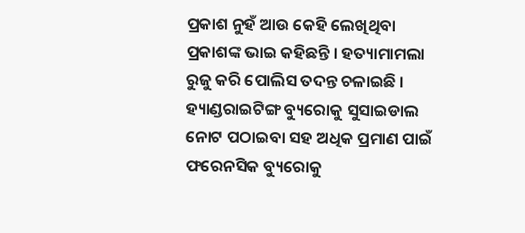ପ୍ରକାଶ ନୁହଁ ଆଉ କେହି ଲେଖିଥିବା ପ୍ରକାଶଙ୍କ ଭାଇ କହିଛନ୍ତି । ହତ୍ୟାମାମଲା ରୁଜୁ କରି ପୋଲିସ ତଦନ୍ତ ଚଳାଇଛି । ହ୍ୟାଣ୍ଡରାଇଟିଙ୍ଗ ବ୍ୟୁରୋକୁ ସୁସାଇଡାଲ ନୋଟ ପଠାଇବା ସହ ଅଧିକ ପ୍ରମାଣ ପାଇଁ ଫରେନସିକ ବ୍ୟୁରୋକୁ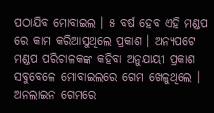ପଠାଯିବ ମୋବାଇଲ । ୫ ବର୍ଷ ହେବ ଏହି ମଣ୍ଡପ ରେ କାମ କରିଆସୁଥିଲେ ପ୍ରକାଶ । ଅନ୍ୟପଟେ ମଣ୍ଡପ ପରିଚାଳକଙ୍କ କହିବା ଅନୁଯାୟୀ ପ୍ରକାଶ ସବୁବେଳେ ମୋବାଇଲରେ ଗେମ ଖେଳୁଥିଲେ । ଅନଲାଇନ ଗେମରେ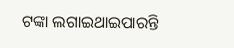ଟଙ୍କା ଲଗାଇଥାଇପାରନ୍ତି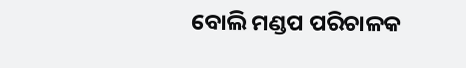ବୋଲି ମଣ୍ଡପ ପରିଚାଳକ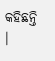କହିଛନ୍ତି ।